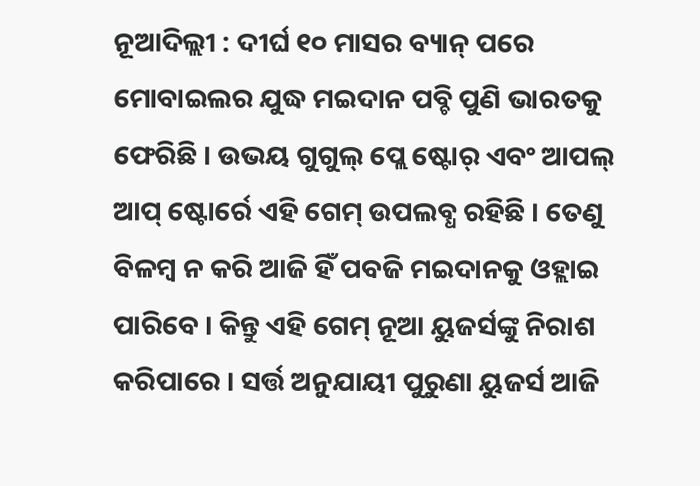ନୂଆଦିଲ୍ଲୀ : ଦୀର୍ଘ ୧୦ ମାସର ବ୍ୟାନ୍ ପରେ ମୋବାଇଲର ଯୁଦ୍ଧ ମଇଦାନ ପବ୍ଚି ପୁଣି ଭାରତକୁ ଫେରିଛି । ଉଭୟ ଗୁଗୁଲ୍ ପ୍ଲେ ଷ୍ଟୋର୍ ଏବଂ ଆପଲ୍ ଆପ୍ ଷ୍ଟୋର୍ରେ ଏହି ଗେମ୍ ଉପଲବ୍ଧ ରହିଛି । ତେଣୁ ବିଳମ୍ବ ନ କରି ଆଜି ହିଁ ପବଜି ମଇଦାନକୁ ଓହ୍ଲାଇ ପାରିବେ । କିନ୍ତୁ ଏହି ଗେମ୍ ନୂଆ ୟୁଜର୍ସଙ୍କୁ ନିରାଶ କରିପାରେ । ସର୍ତ୍ତ ଅନୁଯାୟୀ ପୁରୁଣା ୟୁଜର୍ସ ଆଜି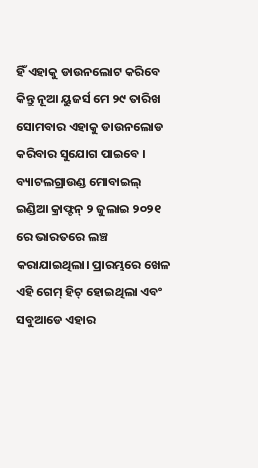ହିଁ ଏହାକୁ ଡାଉନଲୋଟ କରିବେ କିନ୍ତୁ ନୂଆ ୟୁଜର୍ସ ମେ ୨୯ ତାରିଖ ସୋମବାର ଏହାକୁ ଡାଉନଲୋଡ କରିବାର ସୁଯୋଗ ପାଇବେ ।
ବ୍ୟାଟଲଗ୍ରାଉଣ୍ଡ ମୋବାଇଲ୍ ଇଣ୍ଡିଆ କ୍ରାଫ୍ଟନ୍ ୨ ଜୁଲାଇ ୨୦୨୧ ରେ ଭାରତରେ ଲଞ୍ଚ କରାଯାଇଥିଲା। ପ୍ରାରମ୍ଭରେ ଖେଳ ଏହି ଗେମ୍ ହିଟ୍ ହୋଇଥିଲା ଏବଂ ସବୁଆଡେ ଏହାର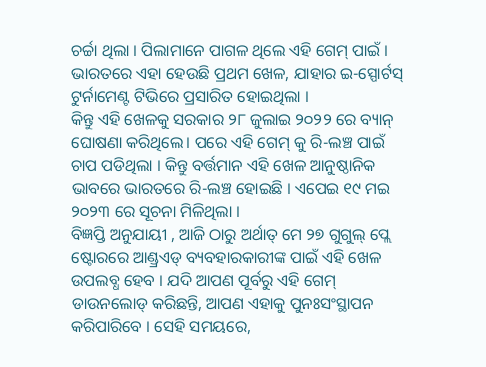ଚର୍ଚ୍ଚା ଥିଲା । ପିଲାମାନେ ପାଗଳ ଥିଲେ ଏହି ଗେମ୍ ପାଇଁ । ଭାରତରେ ଏହା ହେଉଛି ପ୍ରଥମ ଖେଳ, ଯାହାର ଇ-ସ୍ପୋର୍ଟସ୍ ଟୁର୍ନାମେଣ୍ଟ ଟିଭିରେ ପ୍ରସାରିତ ହୋଇଥିଲା ।
କିନ୍ତୁ ଏହି ଖେଳକୁ ସରକାର ୨୮ ଜୁଲାଇ ୨୦୨୨ ରେ ବ୍ୟାନ୍ ଘୋଷଣା କରିଥିଲେ। ପରେ ଏହି ଗେମ୍ କୁ ରି-ଲଞ୍ଚ ପାଇଁ ଚାପ ପଡିଥିଲା । କିନ୍ତୁ ବର୍ତ୍ତମାନ ଏହି ଖେଳ ଆନୁଷ୍ଠାନିକ ଭାବରେ ଭାରତରେ ରି-ଲଞ୍ଚ ହୋଇଛି । ଏପେଇ ୧୯ ମଇ ୨୦୨୩ ରେ ସୂଚନା ମିଳିଥିଲା ।
ବିଜ୍ଞପ୍ତି ଅନୁଯାୟୀ , ଆଜି ଠାରୁ ଅର୍ଥାତ୍ ମେ ୨୭ ଗୁଗୁଲ୍ ପ୍ଲେ ଷ୍ଟୋରରେ ଆଣ୍ଡ୍ରଏଡ୍ ବ୍ୟବହାରକାରୀଙ୍କ ପାଇଁ ଏହି ଖେଳ ଉପଲବ୍ଧ ହେବ । ଯଦି ଆପଣ ପୂର୍ବରୁ ଏହି ଗେମ୍ ଡାଉନଲୋଡ୍ କରିଛନ୍ତି, ଆପଣ ଏହାକୁ ପୁନଃସଂସ୍ଥାପନ କରିପାରିବେ । ସେହି ସମୟରେ,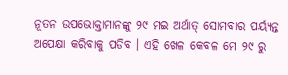ନୂତନ ଉପଭୋକ୍ତାମାନଙ୍କୁ ୨୯ ମଇ ଅର୍ଥାତ୍ ସୋମବାର ପର୍ୟ୍ୟନ୍ତ ଅପେକ୍ଷା କରିବାକୁ ପଡିବ । ଏହି ଖେଳ କେବଳ ମେ ୨୯ ରୁ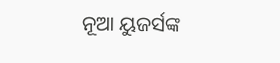ନୂଆ ୟୁଜର୍ସଙ୍କ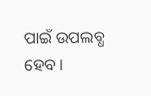ପାଇଁ ଉପଲବ୍ଧ ହେବ ।